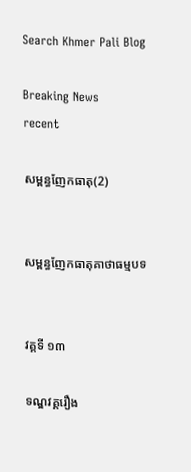Search Khmer Pali Blog

Breaking News
recent

សម្ពន្ធញែកធាតុ(2)


សម្ពន្ធញែកធាតុគាថាធម្មបទ


វគ្គទី ១៣

ទណ្ឌវគ្គរឿង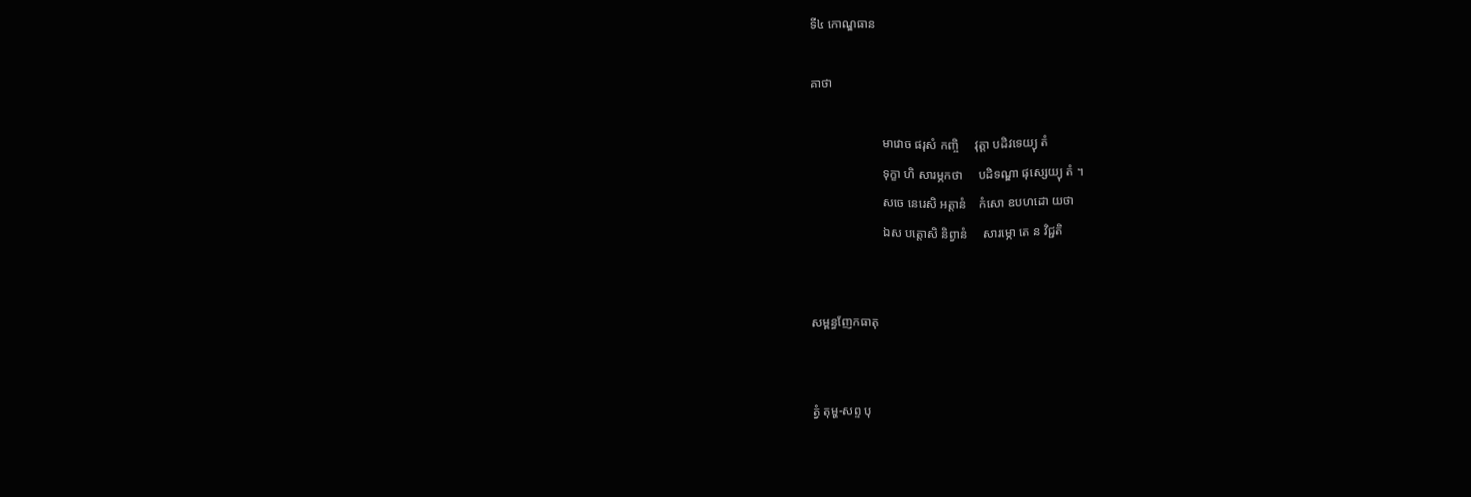ទី៤ កោណ្ឌធាន

គាថា

                       មាវោច ផរុសំ កញ្ចិ     វុត្តា បដិវទេយ្យុ តំ
                       ទុក្ខា ហិ សារម្ភកថា     បដិទណ្ឌា ផុស្សេយ្យុ តំ ។
                       សចេ នេរេសិ អត្តានំ    កំសោ ឧបហដោ យថា
                       ឯស បត្តោសិ និព្វានំ     សារម្ភោ តេ ន វិជ្ជតិ


សម្ពន្ធញែកធាតុ


ត្វំ តុម្ហ-សព្ទ បុ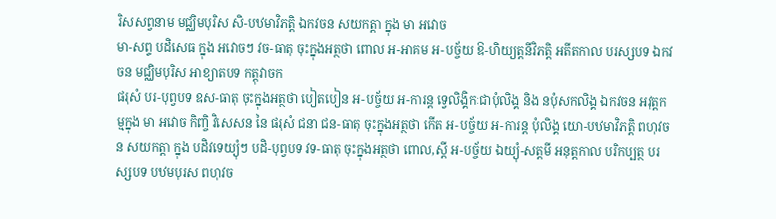រិសសព្វនាម មជ្ឈិមបុរិស សិ-បឋមាវិភត្តិ ឯកវចន សយកត្តា ក្នុង មា អវោច
មា-សព្ទ បដិសេធ ក្នុង អវោចៗ វច-ធាតុ ចុះក្នុងអត្ថថា ពោល អ-អាគម អ-បច្ច័យ ឱ-ហិយ្យត្តនីវិភត្តិ អតីតកាល បរស្សបទ ឯកវចន មជ្ឈិមបុរិស អាខ្យាតបទ កត្តុវាចក
ផរុសំ បរ-បុព្វបទ ឧស-ធាតុ ចុះក្នុងអត្ថថា បៀតបៀន អ-បច្ច័យ អ-ការន្ត ទ្វេលិង្គិកៈជាបុំលិង្គ និង នបុំសកលិង្គ ឯកវចន អវុត្តកម្មក្នុង មា អវោច កិញ្ចិ វិសេសន នៃ ផរុសំ ជនា ជន-ធាតុ ចុះក្នុងអត្ថថា កើត អ-បច្ច័យ អ-ការន្ត បុំលិង្គ យោ-បឋមាវិភត្តិ ពហុវចន សយកត្តា ក្នុង បដិវទេយ្យុំៗ បដិ-បុព្វបទ វទ-ធាតុ ចុះក្នុងអត្ថថា ពោល,ស្ដី អ-បច្ច័យ ឯយ្យុំ-សត្តមី អនុត្តកាល បរិកប្បត្ថ បរស្សបទ បឋមបុរស ពហុវច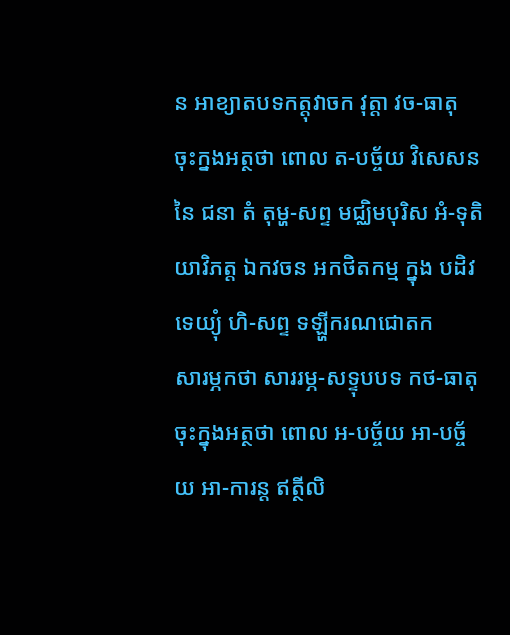ន អាខ្យាតបទកត្តុវាចក វុត្តា វច-ធាតុ ចុះក្នងអត្ថថា ពោល ត-បច្ច័យ វិសេសន នៃ ជនា តំ តុម្ហ-សព្ទ មជ្ឈិមបុរិស អំ-ទុតិយាវិភត្ត ឯកវចន អកថិតកម្ម ក្នុង បដិវទេយ្យុំ ហិ-សព្ទ ទឡ្ហីករណជោតក
សារម្ភកថា សាររម្ភ-សទ្ទុបបទ កថ-ធាតុ ចុះក្នុងអត្ថថា ពោល អ-បច្ច័យ អា-បច្ច័យ អា-ការន្ត ឥត្ថីលិ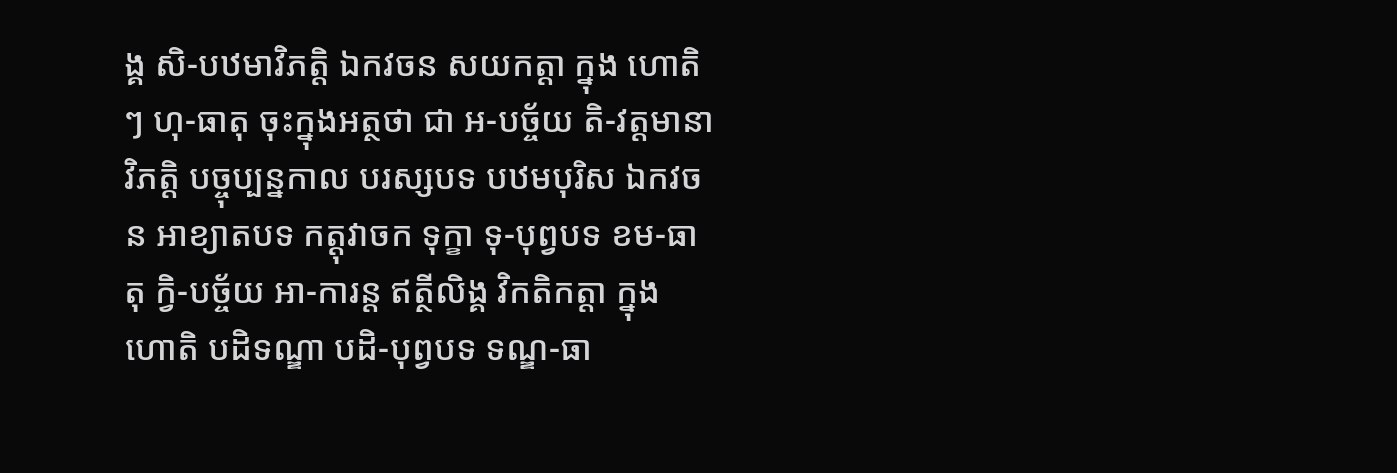ង្គ សិ-បឋមាវិភត្តិ ឯកវចន សយកត្តា ក្នុង ហោតិ ៗ ហុ-ធាតុ ចុះក្នុងអត្ថថា ជា អ-បច្ច័យ តិ-វត្តមានាវិភត្តិ បច្ចុប្បន្នកាល បរស្សបទ បឋមបុរិស ឯកវចន អាខ្យាតបទ កត្តុវាចក ទុក្ខា ទុ-បុព្វបទ ខម-ធាតុ ក្វិ-បច្ច័យ អា-ការន្ត ឥត្ថីលិង្គ វិកតិកត្តា ក្នុង ហោតិ បដិទណ្ឌា បដិ-បុព្វបទ ទណ្ឌ-ធា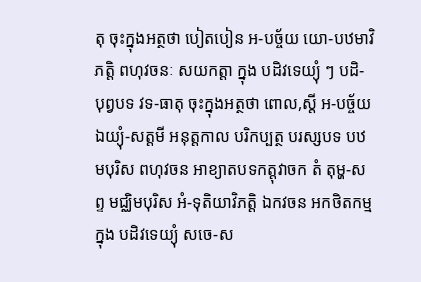តុ ចុះក្នុងអត្ថថា បៀតបៀន អ-បច្ច័យ យោ-បឋមាវិភត្តិ ពហុវចនៈ សយកត្តា ក្នុង បដិវទេយ្យុំ ៗ បដិ-បុព្វបទ វទ-ធាតុ ចុះក្នុងអត្ថថា ពោល,ស្ដី អ-បច្ច័យ ឯយ្យុំ-សត្តមី អនុត្តកាល បរិកប្បត្ថ បរស្សបទ បឋមបុរិស ពហុវចន អាខ្យាតបទកត្តុវាចក តំ តុម្ហ-សព្ទ មជ្ឈិមបុរិស អំ-ទុតិយាវិភត្តិ ឯកវចន អកថិតកម្ម ក្នុង បដិវទេយ្យុំ សចេ-ស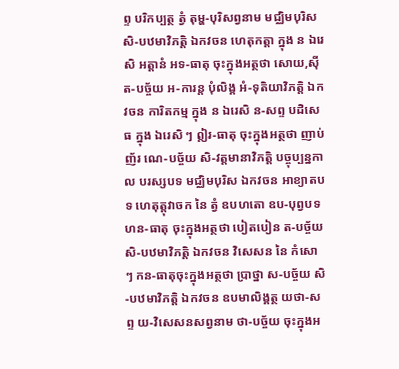ព្ទ បរិកប្បត្ថ ត្វំ តុម្ហ-បុរិសព្វនាម មជ្ឈិមបុរិស សិ-បឋមាវិភត្តិ ឯកវចន ហេតុកត្តា ក្នុង ន ឯរេសិ អត្តានំ អទ-ធាតុ ចុះក្នុងអត្ថថា សោយ,ស៊ី ត-បច្ច័យ អ-ការន្ត បុំលិង្គ អំ-ទុតិយាវិភត្តិ ឯកវចន ការិតកម្ម ក្នុង ន ឯរេសិ ន-សព្ទ បដិសេធ ក្នុង ឯរេសិ ៗ ឦរ-ធាតុ ចុះក្នុងអត្ថថា ញាប់ញ័រ ណេ-បច្ច័យ សិ-វត្តមានាវិភត្តិ បច្ចុប្បន្នកាល បរស្សបទ មជ្ឈិមបុរិស ឯកវចន អាខ្យាតបទ ហេតុត្តុវាចក នៃ ត្វំ ឧបហតោ ឧប-បុព្វបទ ហន-ធាតុ ចុះក្នុងអត្ថថា បៀតបៀន ត-បច្ច័យ សិ-បឋមាវិភត្តិ ឯកវចន វិសេសន នៃ កំសោ ៗ កន-ធាតុចុះក្នុងអត្ថថា ប្រាថ្នា ស-បច្ច័យ សិ-បឋមាវិភត្តិ ឯកវចន ឧបមាលិង្គត្ថ យថា-សព្ទ យ-វិសេសនសព្វនាម ថា-បច្ច័យ ចុះក្នុងអ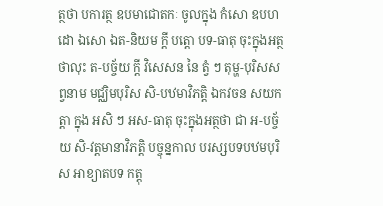ត្ថថា បការត្ថ ឧបមាជោតកៈ ចូលក្នុង កំសោ ឧបហដោ ឯសោ ឯត-និយម ក្ដី បត្តោ បទ-ធាតុ ចុះក្នុងអត្ថថាលុះ ត-បច្ច័យ ក្ដី វិសេសន នៃ ត្វំ ៗ តុម្ហ-បុរិសសព្វនាម មជ្ឈិមបុរិស សិ-បឋមាវិភត្តិ ឯកវចន សយកត្តា ក្នុង អសិ ៗ អស-ធាតុ ចុះក្នុងអត្ថថា ជា អ-បច្ច័យ សិ-វត្តមានាវិភត្តិ បច្ចុន្នកាល បរស្សបទបឋមបុរិស អាខ្យាតបទ កត្តុ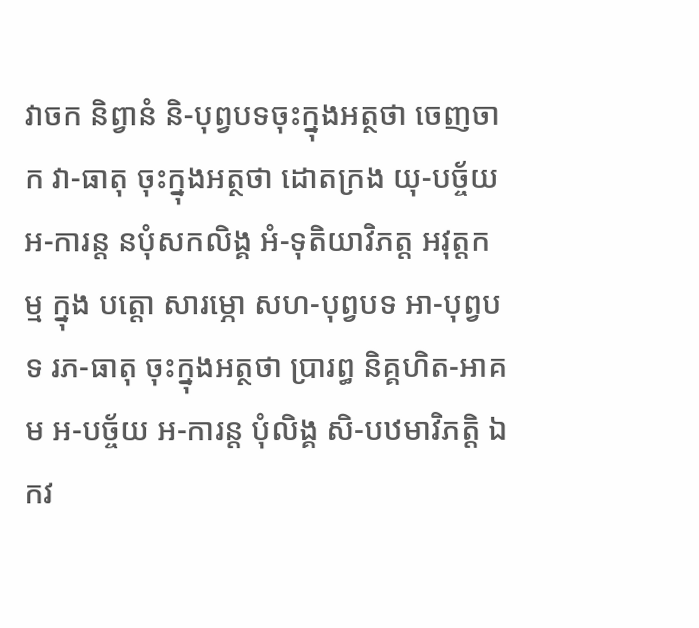វាចក និព្វានំ និ-បុព្វបទចុះក្នុងអត្ថថា ចេញចាក វា-ធាតុ ចុះក្នុងអត្ថថា ដោតក្រង យុ-បច្ច័យ អ-ការន្ត នបុំសកលិង្គ អំ-ទុតិយាវិភត្ត អវុត្តកម្ម ក្នុង បត្តោ សារម្ភោ សហ-បុព្វបទ អា-បុព្វបទ រភ-ធាតុ ចុះក្នុងអត្ថថា ប្រារព្ធ និគ្គហិត-អាគម អ-បច្ច័យ អ-ការន្ត បុំលិង្គ សិ-បឋមាវិភត្តិ ឯកវ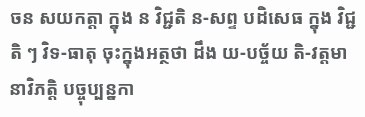ចន សយកត្តា ក្នុង ន វិជ្ជតិ ន-សព្ទ បដិសេធ ក្នុង វិជ្ជតិ ៗ វិទ-ធាតុ ចុះក្នុងអត្ថថា ដឹង យ-បច្ច័យ តិ-វត្តមានាវិភត្តិ បច្ចុប្បន្នកា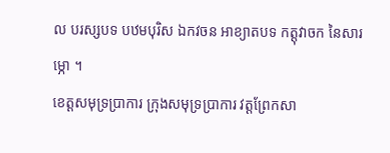ល បរស្សបទ បឋមបុរិស ឯកវចន អាខ្យាតបទ កត្តុវាចក នៃសារម្ភោ ។
ខេត្តសមុទ្រប្រាការ ក្រុងសមុទ្រប្រាការ វត្តព្រែកសា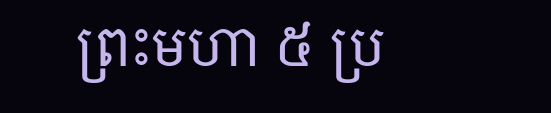ព្រះមហា ៥ ប្រ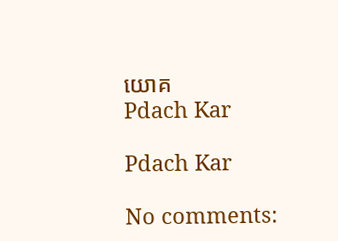យោគ
Pdach Kar

Pdach Kar

No comments: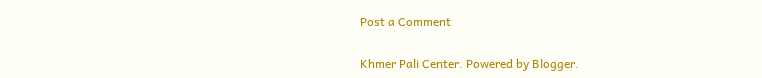Post a Comment

Khmer Pali Center. Powered by Blogger.